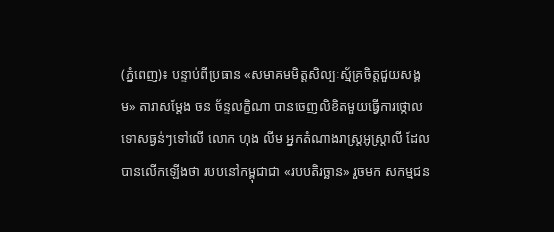(ភ្នំពេញ)៖ បន្ទាប់ពីប្រធាន «សមាគមមិត្តសិល្បៈស្ម័គ្រចិត្តជួយសង្គម» តារាសម្ដែង ចន ច័ន្ទលក្ខិណា បានចេញលិខិតមួយធ្វើការថ្កោលទោសធ្ងន់ៗទៅលើ លោក ហុង លីម អ្នកតំណាងរាស្ត្រអូស្ត្រាលី ដែលបានលើកឡើងថា របបនៅកម្ពុជាជា «របបតិរច្ឆាន» រួចមក សកម្មជន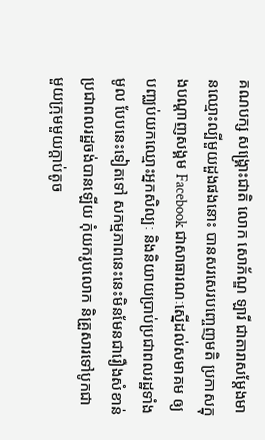គណបក្ស សង្គ្រោះជាតិ លោក សោភ័ណ្ឌ ឡារី ជាតារាសម្ដែងមានឈ្មោះល្បីមួយដួងផងនោះ បានសរសេរបញ្ចេញមតិ ប្រកាសក្នុងបណ្ដាញសង្គម Facebook ជាសាធារណៈស្នើដល់សមាគម ឲ្យបញ្ឈប់យកឈ្មោះអ្នកសិល្បៈ និងនិយាយប្រាប់ប្រជាពលរដ្ឋទាំងមូល បែបនេះទៀតទៅ សកម្មភាពនេះនេះមិនមែនជារឿងសំខាន់ ប្រជាពលរដ្ឋចង់បានឡើយ កុំយករូបលោក និគ្រួសារទៅបូកជាមួយក្រុមមួយក្ដាប់តូច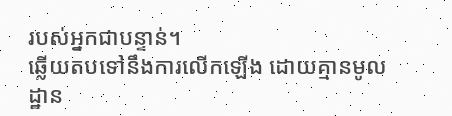របស់អ្នកជាបន្ទាន់។
ឆ្លើយតបទៅនឹងការលើកឡើង ដោយគ្មានមូលដ្ឋាន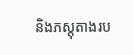និងភស្តុតាងរប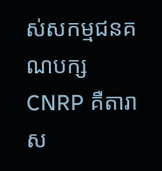ស់សកម្មជនគណបក្ស CNRP គឺតារាស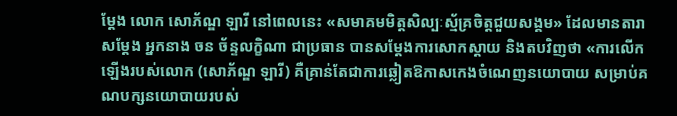ម្ដែង លោក សោភ័ណ្ឌ ឡារី នៅពេលនេះ «សមាគមមិត្តសិល្បៈស្ម័គ្រចិត្តជួយសង្គម» ដែលមានតារាសម្ដែង អ្នកនាង ចន ច័ន្ទលក្ខិណា ជាប្រធាន បានសម្ដែងការសោកស្ដាយ និងតបវិញថា «ការលើកឡើងរបស់លោក (សោភ័ណ្ឌ ឡារី) គឺគ្រាន់តែជាការឆ្លៀតឱកាសកេងចំណេញនយោបាយ សម្រាប់គណបក្សនយោបាយរបស់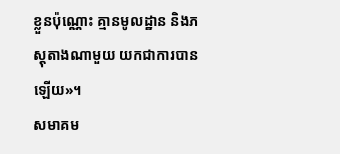ខ្លួនប៉ុណ្ណោះ គ្មានមូលដ្ឋាន និងភស្តុតាងណាមួយ យកជាការបានឡើយ»។
សមាគម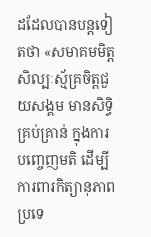ដដែលបានបន្តទៀតថា «សមាគមមិត្តសិល្បៈស្ម័គ្រចិត្តជួយសង្គម មានសិទ្ធិគ្រប់គ្រាន់ ក្នុងការបញ្ចេញមតិ ដើម្បីការពារកិត្យានុភាពប្រទេ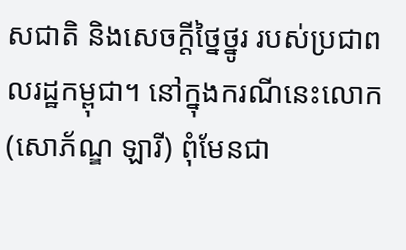សជាតិ និងសេចក្តីថ្នៃថ្នូរ របស់ប្រជាពលរដ្ឋកម្ពុជា។ នៅក្នុងករណីនេះលោក (សោភ័ណ្ឌ ឡារី) ពុំមែនជា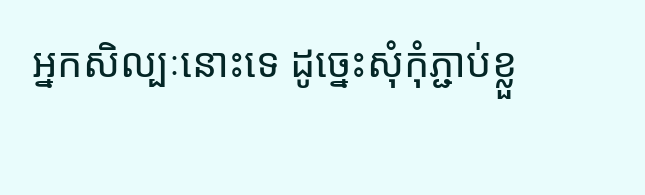អ្នកសិល្បៈនោះទេ ដូច្នេះសុំកុំភ្ជាប់ខ្លួ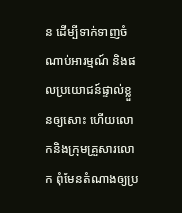ន ដើម្បីទាក់ទាញចំណាប់អារម្មណ៍ និងផលប្រយោជន៍ផ្ទាល់ខ្លួនឲ្យសោះ ហើយលោកនិងក្រុមគ្រួសារលោក ពុំមែនតំណាងឲ្យប្រ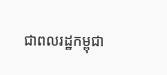ជាពលរដ្ឋកម្ពុជា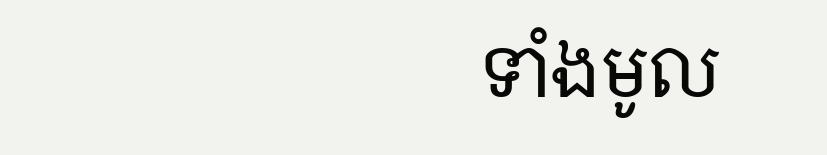ទាំងមូល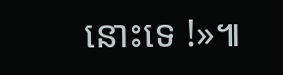នោះទេ !»៕